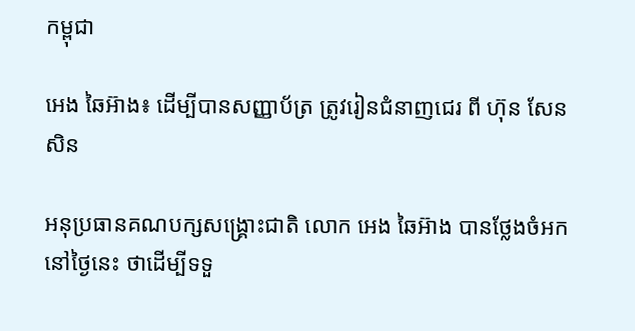កម្ពុជា

អេង ឆៃអ៊ាង៖ ដើម្បីបានសញ្ញាប័ត្រ ត្រូវរៀនជំនាញជេរ ពី ហ៊ុន សែន សិន

អនុប្រធានគណបក្សសង្គ្រោះជាតិ លោក អេង ឆៃអ៊ាង បានថ្លែងចំអក នៅថ្ងៃនេះ ថាដើម្បីទទួ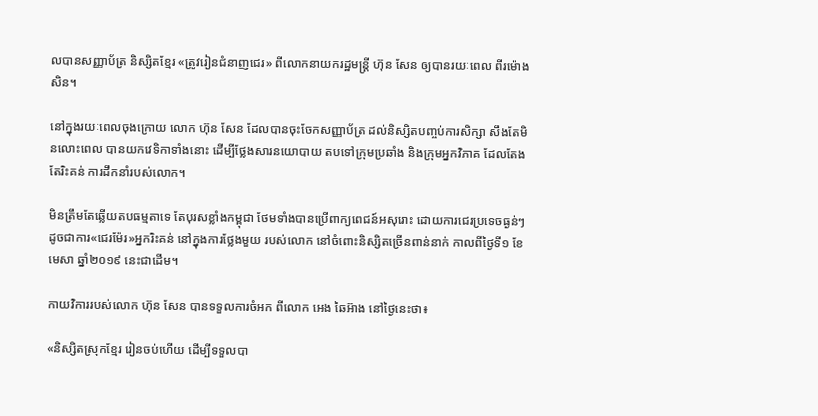លបានសញ្ញាប័ត្រ និស្សិតខ្មែរ «ត្រូវរៀនជំនាញជេរ» ពីលោកនាយករដ្ឋមន្ត្រី ហ៊ុន សែន ឲ្យបានរយៈពេល ពីរម៉ោងសិន។

នៅក្នុងរយៈពេលចុងក្រោយ លោក ហ៊ុន សែន ដែលបានចុះចែកសញ្ញាប័ត្រ ដល់និស្សិតបញ្ចប់ការសិក្សា សឹងតែមិនលោះពេល បានយកវេទិកាទាំងនោះ ដើម្បីថ្លែងសារនយោបាយ តបទៅក្រុមប្រឆាំង និងក្រុមអ្នកវិភាគ ដែលតែងតែរិះគន់ ការដឹកនាំរបស់លោក។

មិនត្រឹមតែឆ្លើយតបធម្មតាទេ តែបុរសខ្លាំងកម្ពុជា ថែមទាំងបានប្រើពាក្យពេជន៍អសុរោះ ដោយការជេរប្រទេចធ្ងន់ៗ ដូចជាការ«ជេរម៉ែរ»អ្នករិះគន់ នៅក្នុងការថ្លែងមួយ របស់លោក នៅចំពោះនិស្សិតច្រើនពាន់នាក់ កាលពីថ្ងៃទី១ ខែមេសា ឆ្នាំ២០១៩ នេះជាដើម។

កាយវិការរបស់លោក ហ៊ុន សែន បានទទួលការចំអក ពីលោក អេង ឆៃអ៊ាង នៅថ្ងៃនេះថា៖

«និស្សិតស្រុកខ្មែរ រៀនចប់ហើយ ដើម្បីទទួលបា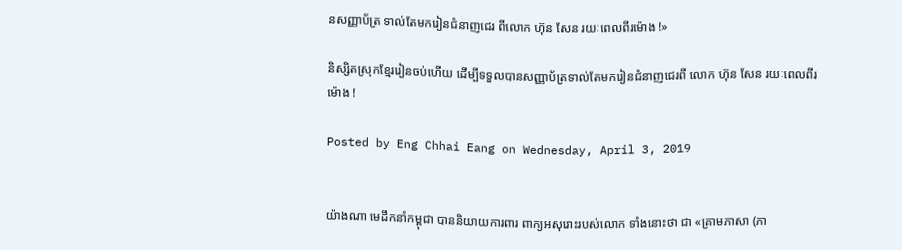នសញ្ញាប័ត្រ ទាល់តែមករៀនជំនាញជេរ ពីលោក ហ៊ុន សែន រយៈពេលពីរម៉ោង !»

និស្សិតស្រុកខ្មែររៀនចប់ហើយ ដើម្បីទទួលបានសញ្ញាប័ត្រទាល់តែមករៀនជំនាញជេរពី លោក ហ៊ុន សែន រយៈពេលពីរម៉ោង !

Posted by Eng Chhai Eang on Wednesday, April 3, 2019


យ៉ាងណា មេដឹកនាំកម្ពុជា បាននិយាយការពារ ពាក្យអសុរោះរបស់លោក ទាំងនោះថា ជា «គ្រាមភាសា (ភា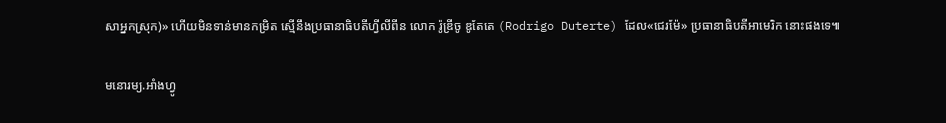សាអ្នកស្រុក)» ហើយមិនទាន់មានកម្រិត ស្មើនឹងប្រធានាធិបតីហ្វីលីពីន លោក រ៉ូឌ្រីចូ ឌូតែតេ (Rodrigo Duterte) ដែល«ជេរម៉ែ» ប្រធានាធិបតីអាមេរិក នោះផងទេ៕

មនោរម្យ.អាំងហ្វូ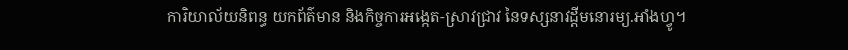ការិយាល័យនិពន្ធ យកព័ត៌មាន និងកិច្ចការអង្កេត-ស្រាវជ្រាវ នៃទស្សនាវដ្ដីមនោរម្យ.អាំងហ្វូ។